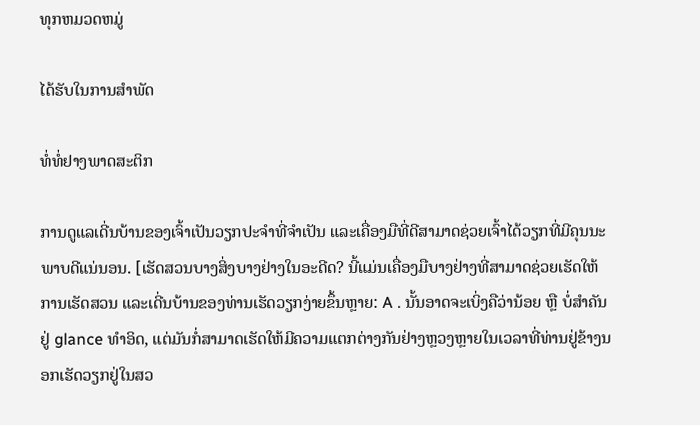ທຸກຫມວດຫມູ່

ໄດ້ຮັບໃນການສໍາພັດ

ທໍ່ທໍ່ຢາງພາດສະຕິກ

ການດູແລເດີ່ນບ້ານຂອງເຈົ້າເປັນວຽກປະຈຳທີ່ຈຳເປັນ ແລະເຄື່ອງມືທີ່ດີສາມາດຊ່ວຍເຈົ້າໄດ້ວຽກທີ່ມີຄຸນນະພາບດີແນ່ນອນ. [ເຮັດສວນບາງສິ່ງບາງຢ່າງໃນອະດີດ? ນີ້ແມ່ນເຄື່ອງມືບາງຢ່າງທີ່ສາມາດຊ່ວຍເຮັດໃຫ້ການເຮັດສວນ ແລະເດີ່ນບ້ານຂອງທ່ານເຮັດວຽກງ່າຍຂຶ້ນຫຼາຍ: A . ນັ້ນອາດຈະເບິ່ງຄືວ່ານ້ອຍ ຫຼື ບໍ່ສໍາຄັນຢູ່ glance ທໍາອິດ, ແຕ່ມັນກໍ່ສາມາດເຮັດໃຫ້ມີຄວາມແຕກຕ່າງກັນຢ່າງຫຼວງຫຼາຍໃນເວລາທີ່ທ່ານຢູ່ຂ້າງນອກເຮັດວຽກຢູ່ໃນສວ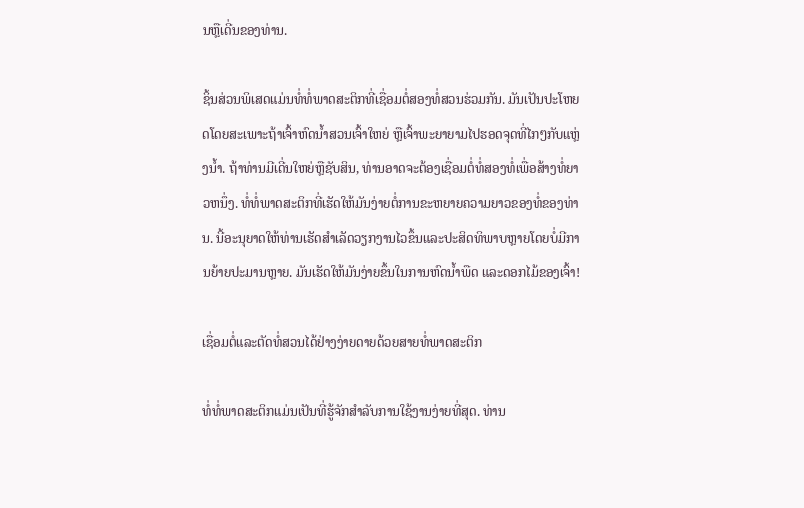ນຫຼືເດີ່ນຂອງທ່ານ.

ຊິ້ນສ່ວນພິເສດແມ່ນທໍ່ທໍ່ພາດສະຕິກທີ່ເຊື່ອມຕໍ່ສອງທໍ່ສວນຮ່ວມກັນ. ມັນເປັນປະໂຫຍດໂດຍສະເພາະຖ້າເຈົ້າຫົດນໍ້າສວນເຈົ້າໃຫຍ່ ຫຼືເຈົ້າພະຍາຍາມໄປຮອດຈຸດທີ່ໄກໆກັບແຫຼ່ງນໍ້າ. ຖ້າທ່ານມີເດີ່ນໃຫຍ່ຫຼືຊັບສິນ, ທ່ານອາດຈະຕ້ອງເຊື່ອມຕໍ່ທໍ່ສອງທໍ່ເພື່ອສ້າງທໍ່ຍາວຫນຶ່ງ. ທໍ່ທໍ່ພາດສະຕິກທີ່ເຮັດໃຫ້ມັນງ່າຍຕໍ່ການຂະຫຍາຍຄວາມຍາວຂອງທໍ່ຂອງທ່ານ. ນີ້ອະນຸຍາດໃຫ້ທ່ານເຮັດສໍາເລັດວຽກງານໄວຂຶ້ນແລະປະສິດທິພາບຫຼາຍໂດຍບໍ່ມີການຍ້າຍປະມານຫຼາຍ. ມັນເຮັດໃຫ້ມັນງ່າຍຂຶ້ນໃນການຫົດນໍ້າພືດ ແລະດອກໄມ້ຂອງເຈົ້າ!

ເຊື່ອມຕໍ່ແລະຕັດທໍ່ສວນໄດ້ຢ່າງງ່າຍດາຍດ້ວຍສາຍທໍ່ພາດສະຕິກ

ທໍ່ທໍ່ພາດສະຕິກແມ່ນເປັນທີ່ຮູ້ຈັກສໍາລັບການໃຊ້ງານງ່າຍທີ່ສຸດ. ທ່ານ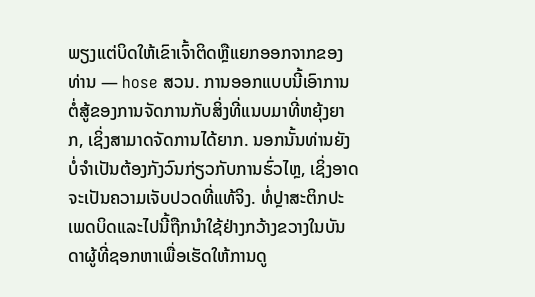ພຽງແຕ່ບິດໃຫ້ເຂົາເຈົ້າຕິດຫຼືແຍກອອກຈາກຂອງທ່ານ — hose ສວນ. ການອອກແບບນີ້ເອົາການຕໍ່ສູ້ຂອງການຈັດການກັບສິ່ງທີ່ແນບມາທີ່ຫຍຸ້ງຍາກ, ເຊິ່ງສາມາດຈັດການໄດ້ຍາກ. ນອກນັ້ນທ່ານຍັງບໍ່ຈໍາເປັນຕ້ອງກັງວົນກ່ຽວກັບການຮົ່ວໄຫຼ, ເຊິ່ງອາດຈະເປັນຄວາມເຈັບປວດທີ່ແທ້ຈິງ. ທໍ່ປຼາສະຕິກປະເພດບິດແລະໄປນີ້ຖືກນໍາໃຊ້ຢ່າງກວ້າງຂວາງໃນບັນດາຜູ້ທີ່ຊອກຫາເພື່ອເຮັດໃຫ້ການດູ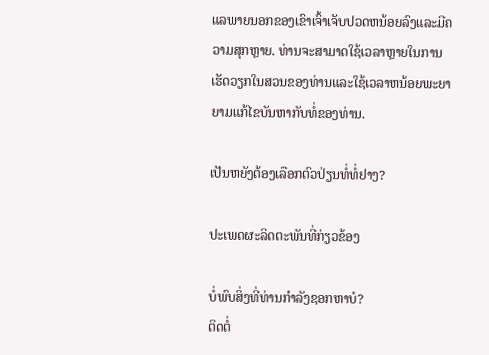ແລພາຍນອກຂອງເຂົາເຈົ້າເຈັບປວດຫນ້ອຍລົງແລະມີຄວາມສຸກຫຼາຍ. ທ່ານຈະສາມາດໃຊ້ເວລາຫຼາຍໃນການເຮັດວຽກໃນສວນຂອງທ່ານແລະໃຊ້ເວລາຫນ້ອຍພະຍາຍາມແກ້ໄຂບັນຫາກັບທໍ່ຂອງທ່ານ.

ເປັນຫຍັງຕ້ອງເລືອກຕົວປ່ຽນທໍ່ທໍ່ຢາງ?

ປະເພດຜະລິດຕະພັນທີ່ກ່ຽວຂ້ອງ

ບໍ່ພົບສິ່ງທີ່ທ່ານກໍາລັງຊອກຫາບໍ?
ຕິດຕໍ່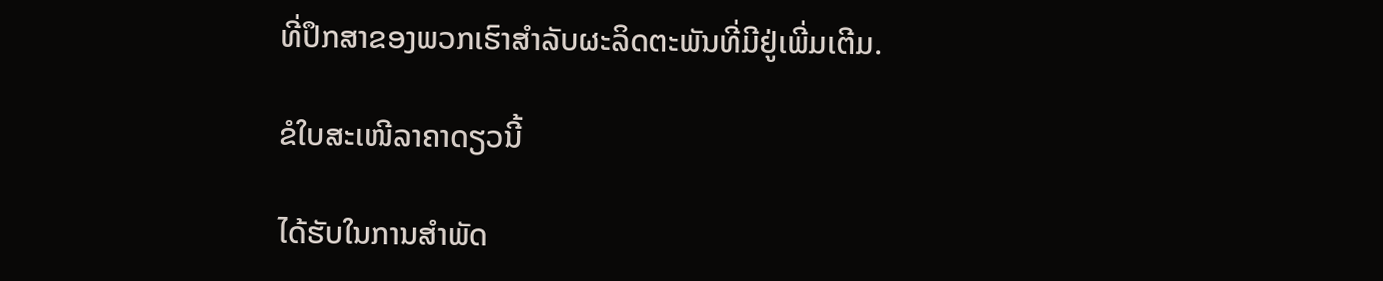ທີ່ປຶກສາຂອງພວກເຮົາສໍາລັບຜະລິດຕະພັນທີ່ມີຢູ່ເພີ່ມເຕີມ.

ຂໍໃບສະເໜີລາຄາດຽວນີ້

ໄດ້ຮັບໃນການສໍາພັດ